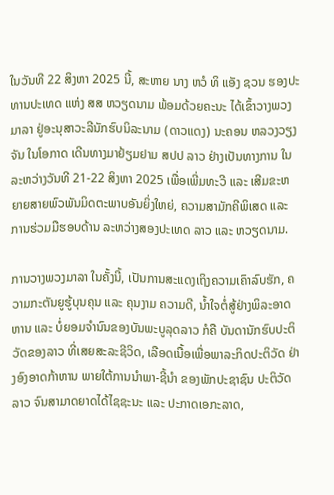ໃນວັນທີ 22 ສິງຫາ 2025 ນີ້, ສະຫາຍ ນາງ ຫວໍ ທິ ແອັງ ຊວນ ຮອງປະທານປະເທດ ແຫ່ງ ສສ ຫວຽດນາມ ພ້ອມດ້ວຍຄະນະ ໄດ້ເຂົ້າວາງພວງມາລາ ຢູ່ອະນຸສາວະລີນັກຮົບນິລະນາມ (ດາວແດງ) ນະຄອນ ຫລວງວຽງຈັນ ໃນໂອກາດ ເດີນທາງມາຢ້ຽມຢາມ ສປປ ລາວ ຢ່າງເປັນທາງການ ໃນລະຫວ່າງວັນທີ 21-22 ສິງຫາ 2025 ເພື່ອເພີ່ມທະວີ ແລະ ເສີມຂະຫຍາຍສາຍພົວພັນມິດຕະພາບອັນຍິ່ງໃຫຍ່, ຄວາມສາມັກຄີພິເສດ ແລະ ການຮ່ວມມືຮອບດ້ານ ລະຫວ່າງສອງປະເທດ ລາວ ແລະ ຫວຽດນາມ.

ການວາງພວງມາລາ ໃນຄັ້ງນີ້, ເປັນການສະແດງເຖິງຄວາມເຄົາລົບຮັກ, ຄວາມກະຕັນຍູຮູ້ບຸນຄຸນ ແລະ ຄຸນງາມ ຄວາມດີ, ນ້ຳໃຈຕໍ່ສູ້ຢ່າງພິລະອາດຫານ ແລະ ບໍ່ຍອມຈຳນົນຂອງບັນພະບູລຸດລາວ ກໍຄື ບັນດານັກຮົບປະຕິວັດຂອງລາວ ທີ່ເສຍສະລະຊີວິດ, ເລືອດເນື້ອເພື່ອພາລະກິດປະຕິວັດ ຢ່າງອົງອາດກ້າຫານ ພາຍໃຕ້ການນຳພາ-ຊີ້ນຳ ຂອງພັກປະຊາຊົນ ປະຕິວັດລາວ ຈົນສາມາດຍາດໄດ້ໄຊຊະນະ ແລະ ປະກາດເອກະລາດ,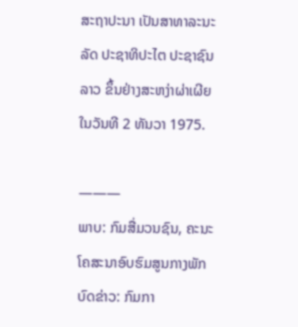ສະຖາປະນາ ເປັນສາທາລະນະລັດ ປະຊາທິປະໄຕ ປະຊາຊົນລາວ ຂຶ້ນຢ່າງສະຫງ່າຜ່າເຜີຍ ໃນວັນທີ 2 ທັນວາ 1975.

———
ພາບ: ກົມສື່ມວນຊົນ, ຄະນະໂຄສະນາອົບຮົມສູນກາງພັກ
ບົດຂ່າວ: ກົມກາ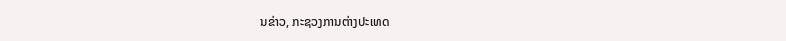ນຂ່າວ, ກະຊວງການຕ່າງປະເທດ